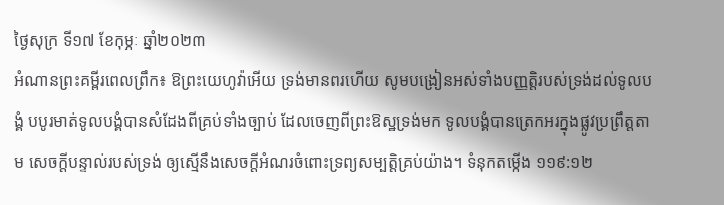ថ្ងៃសុក្រ ទី១៧ ខែកុម្ភៈ ឆ្នាំ២០២៣
អំណានព្រះគម្ពីរពេលព្រឹក៖ ឱព្រះយេហូវ៉ាអើយ ទ្រង់មានពរហើយ សូមបង្រៀនអស់ទាំងបញ្ញត្តិរបស់ទ្រង់ដល់ទូលបង្គំ បបូរមាត់ទូលបង្គំបានសំដែងពីគ្រប់ទាំងច្បាប់ ដែលចេញពីព្រះឱស្ឋទ្រង់មក ទូលបង្គំបានត្រេកអរក្នុងផ្លូវប្រព្រឹត្តតាម សេចក្តីបន្ទាល់របស់ទ្រង់ ឲ្យស្មើនឹងសេចក្តីអំណរចំពោះទ្រព្យសម្បត្តិគ្រប់យ៉ាង។ ទំនុកតម្កើង ១១៩:១២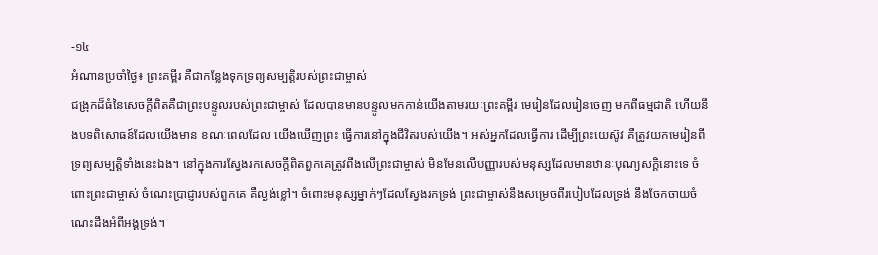-១៤
អំណានប្រចាំថ្ងៃ៖ ព្រះគម្ពីរ គឺជាកន្លែងទុកទ្រព្យសម្បត្តិរបស់ព្រះជាម្ចាស់
ជង្រុកដ៏ធំនៃសេចក្តីពិតគឺជាព្រះបន្ទូលរបស់ព្រះជាម្ចាស់ ដែលបានមានបន្ទូលមកកាន់យើងតាមរយៈព្រះគម្ពីរ មេរៀនដែលរៀនចេញ មកពីធម្មជាតិ ហើយនឹងបទពិសោធន៍ដែលយើងមាន ខណៈពេលដែល យើងឃើញព្រះ ធ្វើការនៅក្នុងជីវិតរបស់យើង។ អស់អ្នកដែលធ្វើការ ដើម្បីព្រះយេស៊ូវ គឺត្រូវយកមេរៀនពីទ្រព្យសម្បត្តិទាំងនេះឯង។ នៅក្នុងការស្វែងរកសេចក្តីពិតពួកគេត្រូវពឹងលើព្រះជាម្ចាស់ មិនមែនលើបញ្ញារបស់មនុស្សដែលមានឋានៈបុណ្យសក្តិនោះទេ ចំពោះព្រះជាម្ចាស់ ចំណេះប្រាជ្ញារបស់ពួកគេ គឺល្ងង់ខ្លៅ។ ចំពោះមនុស្សម្នាក់ៗដែលស្វែងរកទ្រង់ ព្រះជាម្ចាស់នឹងសម្រេចពីរបៀបដែលទ្រង់ នឹងចែកចាយចំណេះដឹងអំពីអង្គទ្រង់។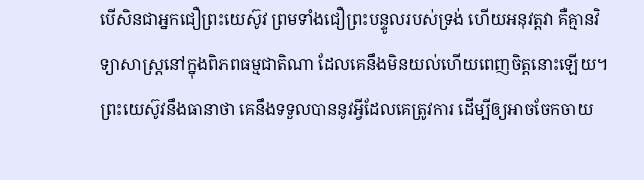បើសិនជាអ្នកជឿព្រះយេស៊ូវ ព្រមទាំងជឿព្រះបន្ទូលរបស់ទ្រង់ ហើយអនុវត្តវា គឺគ្មានវិទ្យាសាស្ត្រនៅក្នុងពិភពធម្មជាតិណា ដែលគេនឹងមិនយល់ហើយពេញចិត្តនោះឡើយ។ ព្រះយេស៊ូវនឹងធានាថា គេនឹងទទួលបាននូវអ្វីដែលគេត្រូវការ ដើម្បីឲ្យអាចចែកចាយ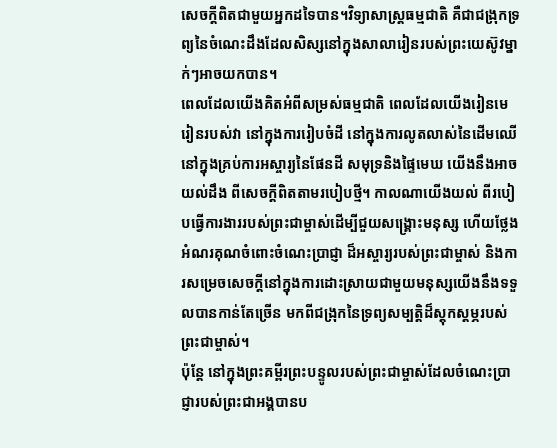សេចក្តីពិតជាមួយអ្នកដទៃបាន។វិទ្យាសាស្ត្រធម្មជាតិ គឺជាជង្រុកទ្រព្យនៃចំណេះដឹងដែលសិស្សនៅក្នុងសាលារៀនរបស់ព្រះយេស៊ូវម្នាក់ៗអាចយកបាន។
ពេលដែលយើងគិតអំពីសម្រស់ធម្មជាតិ ពេលដែលយើងរៀនមេរៀនរបស់វា នៅក្នុងការរៀបចំដី នៅក្នុងការលូតលាស់នៃដើមឈើ នៅក្នុងគ្រប់ការអស្ចារ្យនៃផែនដី សមុទ្រនិងផ្ទៃមេឃ យើងនឹងអាចយល់ដឹង ពីសេចក្តីពិតតាមរបៀបថ្មី។ កាលណាយើងយល់ ពីរបៀបធ្វើការងាររបស់ព្រះជាម្ចាស់ដើម្បីជួយសង្គ្រោះមនុស្ស ហើយថ្លែងអំណរគុណចំពោះចំណេះប្រាជ្ញា ដ៏អស្ចារ្យរបស់ព្រះជាម្ចាស់ និងការសម្រេចសេចក្តីនៅក្នុងការដោះស្រាយជាមួយមនុស្សយើងនឹងទទួលបានកាន់តែច្រើន មកពីជង្រុកនៃទ្រព្យសម្បត្តិដ៏ស្តុកស្តម្ភរបស់ព្រះជាម្ចាស់។
ប៉ុន្តែ នៅក្នុងព្រះគម្ពីរព្រះបន្ទូលរបស់ព្រះជាម្ចាស់ដែលចំណេះប្រាជ្ញារបស់ព្រះជាអង្គបានប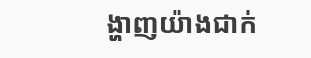ង្ហាញយ៉ាងជាក់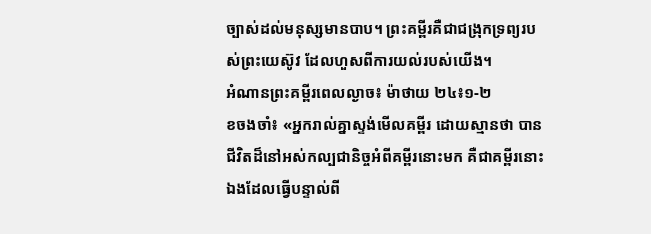ច្បាស់ដល់មនុស្សមានបាប។ ព្រះគម្ពីរគឺជាជង្រុកទ្រព្យរបស់ព្រះយេស៊ូវ ដែលហួសពីការយល់របស់យើង។
អំណានព្រះគម្ពីរពេលល្ងាច៖ ម៉ាថាយ ២៤៖១-២
ខចងចាំ៖ «អ្នករាល់គ្នាស្ទង់មើលគម្ពីរ ដោយស្មានថា បានជីវិតដ៏នៅអស់កល្បជានិច្ចអំពីគម្ពីរនោះមក គឺជាគម្ពីរនោះឯងដែលធ្វើបន្ទាល់ពី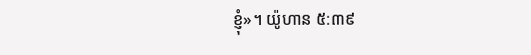ខ្ញុំ»។ យ៉ូហាន ៥:៣៩